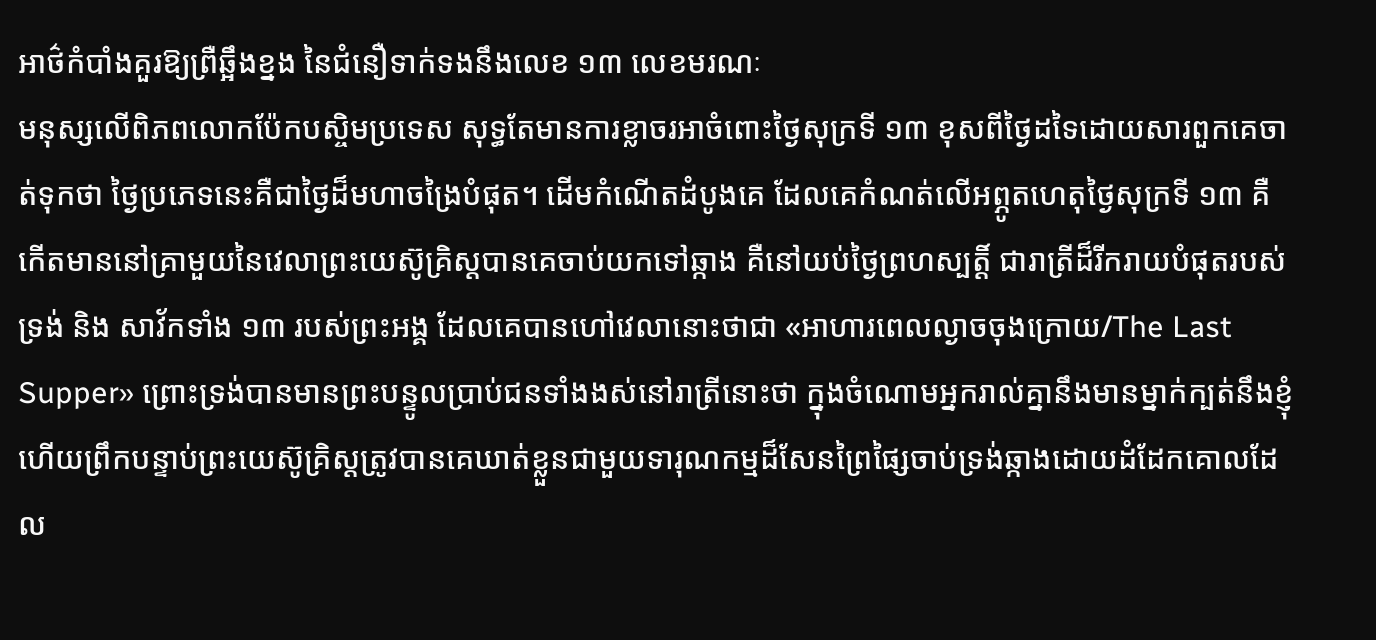អាថ៌កំបាំងគួរឱ្យព្រឺឆ្អឹងខ្នង នៃជំនឿទាក់ទងនឹងលេខ ១៣ លេខមរណៈ
មនុស្សលើពិភពលោកប៉ែកបស្ចិមប្រទេស សុទ្ធតែមានការខ្លាចរអាចំពោះថ្ងៃសុក្រទី ១៣ ខុសពីថ្ងៃដទៃដោយសារពួកគេចាត់ទុកថា ថ្ងៃប្រភេទនេះគឺជាថ្ងៃដ៏មហាចង្រៃបំផុត។ ដើមកំណើតដំបូងគេ ដែលគេកំណត់លើអព្ភូតហេតុថ្ងៃសុក្រទី ១៣ គឺកើតមាននៅគ្រាមួយនៃវេលាព្រះយេស៊ូគ្រិស្តបានគេចាប់យកទៅឆ្កាង គឺនៅយប់ថ្ងៃព្រហស្បត្តិ៍ ជារាត្រីដ៏រីករាយបំផុតរបស់ទ្រង់ និង សាវ័កទាំង ១៣ របស់ព្រះអង្គ ដែលគេបានហៅវេលានោះថាជា «អាហារពេលល្ងាចចុងក្រោយ/The Last Supper» ព្រោះទ្រង់បានមានព្រះបន្ទូលប្រាប់ជនទាំងងស់នៅរាត្រីនោះថា ក្នុងចំណោមអ្នករាល់គ្នានឹងមានម្នាក់ក្បត់នឹងខ្ញុំ ហើយព្រឹកបន្ទាប់ព្រះយេស៊ូគ្រិស្តត្រូវបានគេឃាត់ខ្លួនជាមួយទារុណកម្មដ៏សែនព្រៃផ្សៃចាប់ទ្រង់ឆ្កាងដោយដំដែកគោលដែល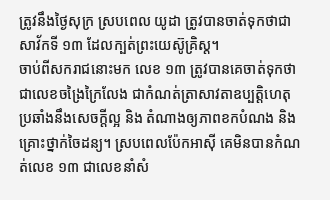ត្រូវនឹងថ្ងៃសុក្រ ស្របពេល យូដា ត្រូវបានចាត់ទុកថាជាសាវ័កទី ១៣ ដែលក្បត់ព្រះយេស៊ូគ្រិស្ត។
ចាប់ពីសករាជនោះមក លេខ ១៣ ត្រូវបានគេចាត់ទុកថាជាលេខចង្រៃក្រៃលែង ជាកំណត់ត្រាសាវតាឧប្បត្តិហេតុប្រឆាំងនឹងសេចក្តីល្អ និង តំណាងឲ្យភាពខកបំណង និង គ្រោះថ្នាក់ចៃដន្យ។ ស្របពេលប៉ែកអាស៊ី គេមិនបានកំណត់លេខ ១៣ ជាលេខនាំសំ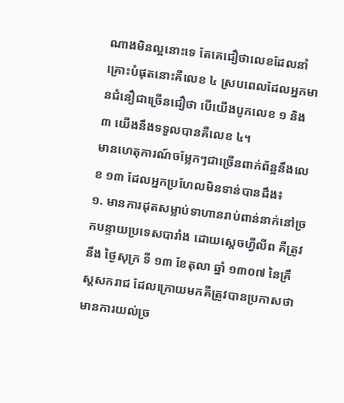ណាងមិនល្អនោះទេ តែគេជឿថាលេខដែលនាំគ្រោះបំផុតនោះគឺលេខ ៤ ស្របពេលដែលអ្នកមានជំនឿជាច្រើនជឿថា បើយើងបូកលេខ ១ និង ៣ យើងនឹងទទួលបានគឺលេខ ៤។
មានហេតុការណ៍ចម្លែកៗជាច្រើនពាក់ព័ន្អនឹងលេខ ១៣ ដែលអ្នកប្រហែលមិនទាន់បានដឹង៖
១. មានការដុតសម្លាប់ទាហានរាប់ពាន់នាក់នៅច្រកបន្ទាយប្រទេសបារាំង ដោយស្តេចហ្វីលីព គឺត្រូវនឹង ថ្ងៃសុក្រ ទី ១៣ ខែតុលា ឆ្នាំ ១៣០៧ នៃគ្រឹស្តសករាជ ដែលក្រោយមកគឺត្រូវបានប្រកាសថា មានការយល់ច្រ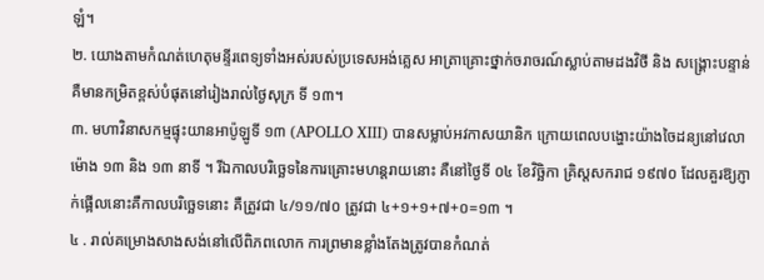ឡំ។
២. យោងតាមកំណត់ហេតុមន្ទីរពេទ្យទាំងអស់របស់ប្រទេសអង់គ្លេស អាត្រាគ្រោះថ្នាក់ចរាចរណ៍ស្លាប់តាមដងវិថី និង សង្គ្រោះបន្ទាន់ គឺមានកម្រិតខ្ពស់បំផុតនៅរៀងរាល់ថ្ងៃសុក្រ ទី ១៣។
៣. មហាវិនាសកម្មផ្ទុះយានអាប៉ូឡូទី ១៣ (APOLLO XIII) បានសម្លាប់អវកាសយានិក ក្រោយពេលបង្ហោះយ៉ាងចៃដន្យនៅវេលាម៉ោង ១៣ និង ១៣ នាទី ។ រីឯកាលបរិច្ឆេទនៃការគ្រោះមហន្តរាយនោះ គឺនៅថ្ងៃទី ០៤ ខែវិច្ឆិកា គ្រិស្តសករាជ ១៩៧០ ដែលគួរឱ្យភ្ញាក់ផ្អើលនោះគឺកាលបរិច្ឆេទនោះ គឺត្រូវជា ៤/១១/៧០ ត្រូវជា ៤+១+១+៧+០=១៣ ។
៤ . រាល់គម្រោងសាងសង់នៅលើពិភពលោក ការព្រមានខ្លាំងតែងត្រូវបានកំណត់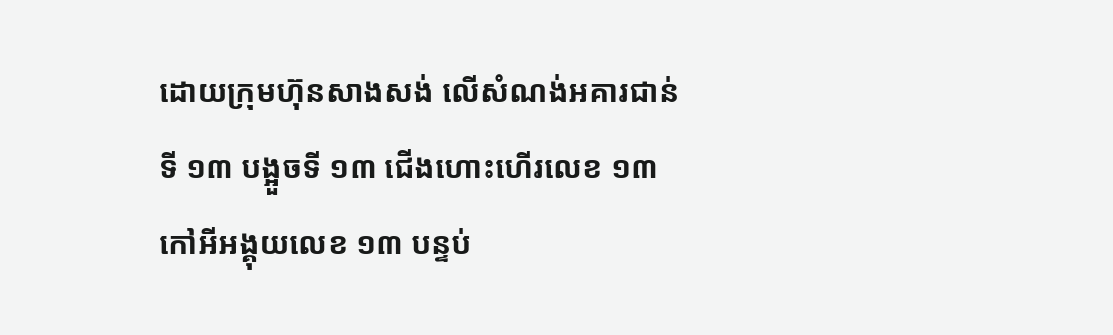ដោយក្រុមហ៊ុនសាងសង់ លើសំណង់អគារជាន់ទី ១៣ បង្អួចទី ១៣ ជើងហោះហើរលេខ ១៣ កៅអីអង្គុយលេខ ១៣ បន្ទប់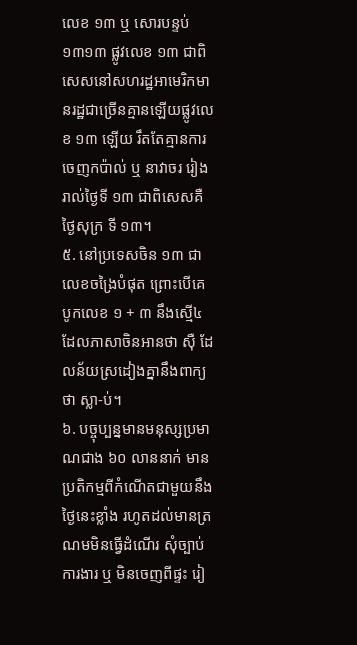លេខ ១៣ ឬ សោរបន្ទប់ ១៣១៣ ផ្លូវលេខ ១៣ ជាពិសេសនៅសហរដ្ឋអាមេរិកមានរដ្ឋជាច្រើនគ្មានឡើយផ្លូវលេខ ១៣ ឡើយ រឹតតែគ្មានការចេញកប៉ាល់ ឬ នាវាចរ រៀងរាល់ថ្ងៃទី ១៣ ជាពិសេសគឺថ្ងៃសុក្រ ទី ១៣។
៥. នៅប្រទេសចិន ១៣ ជាលេខចង្រៃបំផុត ព្រោះបើគេបូកលេខ ១ + ៣ នឹងស្មើ៤ ដែលភាសាចិនអានថា ស៊ឺ ដែលន័យស្រដៀងគ្នានឹងពាក្យថា ស្លា-ប់។
៦. បច្ចុប្បន្នមានមនុស្សប្រមាណជាង ៦០ លាននាក់ មានប្រតិកម្មពីកំណើតជាមួយនឹងថ្ងៃនេះខ្លាំង រហូតដល់មានត្រណមមិនធ្វើដំណើរ សុំច្បាប់ការងារ ឬ មិនចេញពីផ្ទះ រៀ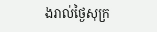ងរាល់ថ្ងៃសុក្រ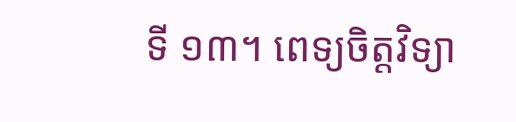ទី ១៣។ ពេទ្យចិត្តវិទ្យា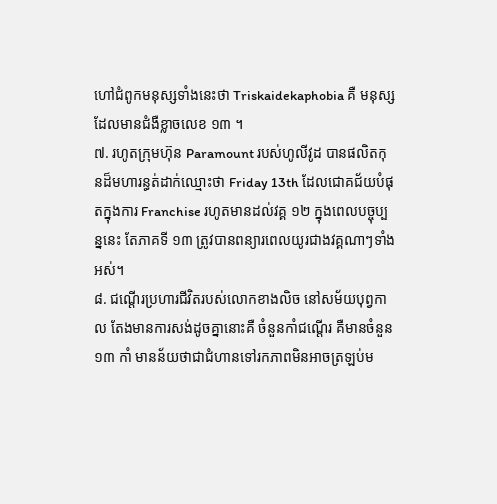ហៅជំពូកមនុស្សទាំងនេះថា Triskaidekaphobia គឺ មនុស្សដែលមានជំងឺខ្លាចលេខ ១៣ ។
៧. រហូតក្រុមហ៊ុន Paramount របស់ហូលីវូដ បានផលិតកុនដ៏មហារន្ធត់ដាក់ឈ្មោះថា Friday 13th ដែលជោគជ័យបំផុតក្នុងការ Franchise រហូតមានដល់វគ្គ ១២ ក្នុងពេលបច្ចុប្បន្ននេះ តែភាគទី ១៣ ត្រូវបានពន្យារពេលយូរជាងវគ្គណាៗទាំងអស់។
៨. ជណ្តើរប្រហារជីវិតរបស់លោកខាងលិច នៅសម័យបុព្វកាល តែងមានការសង់ដូចគ្នានោះគឺ ចំនួនកាំជណ្តើរ គឺមានចំនួន ១៣ កាំ មានន័យថាជាជំហានទៅរកភាពមិនអាចត្រឡប់ម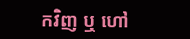កវិញ ឬ ហៅ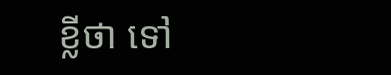ខ្លីថា ទៅ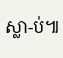ស្លា-ប់៕